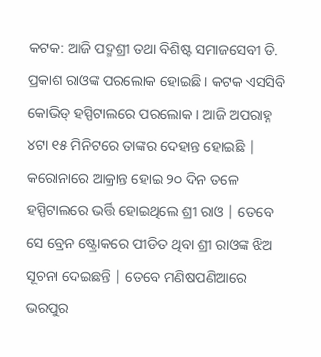କଟକ: ଆଜି ପଦ୍ମଶ୍ରୀ ତଥା ବିଶିଷ୍ଟ ସମାଜସେବୀ ଡି. ପ୍ରକାଶ ରାଓଙ୍କ ପରଲୋକ ହୋଇଛି । କଟକ ଏସସିବି କୋଭିଡ୍ ହସ୍ପିଟାଲରେ ପରଲୋକ । ଆଜି ଅପରାହ୍ନ ୪ଟା ୧୫ ମିନିଟରେ ତାଙ୍କର ଦେହାନ୍ତ ହୋଇଛି | କରୋନାରେ ଆକ୍ରାନ୍ତ ହୋଇ ୨୦ ଦିନ ତଳେ ହସ୍ପିଟାଲରେ ଭର୍ତ୍ତି ହୋଇଥିଲେ ଶ୍ରୀ ରାଓ | ତେବେ ସେ ବ୍ରେନ ଷ୍ଟ୍ରୋକରେ ପୀଡିତ ଥିବା ଶ୍ରୀ ରାଓଙ୍କ ଝିଅ ସୂଚନା ଦେଇଛନ୍ତି | ତେବେ ମଣିଷପଣିଆରେ ଭରପୁର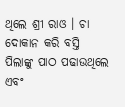ଥିଲେ ଶ୍ରୀ ରାଓ । ଚା ଦୋକାନ କରି ବସ୍ତି ପିଲାଙ୍କୁ ପାଠ ପଢାଉଥିଲେ ଏବଂ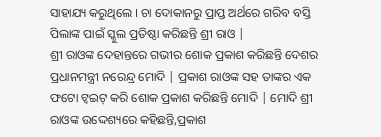ସାହାଯ୍ୟ କରୁଥିଲେ । ଚା ଦୋକାନରୁ ପ୍ରାପ୍ତ ଅର୍ଥରେ ଗରିବ ବସ୍ତି ପିଲାଙ୍କ ପାଇଁ ସ୍କୁଲ ପ୍ରତିଷ୍ଠା କରିଛନ୍ତି ଶ୍ରୀ ରାଓ |
ଶ୍ରୀ ରାଓଙ୍କ ଦେହାନ୍ତରେ ଗଭୀର ଶୋକ ପ୍ରକାଶ କରିଛନ୍ତି ଦେଶର ପ୍ରଧାନମନ୍ତ୍ରୀ ନରେନ୍ଦ୍ର ମୋଦି | ପ୍ରକାଶ ରାଓଙ୍କ ସହ ତାଙ୍କର ଏକ ଫଟୋ ଟ୍ୱଇଟ୍ କରି ଶୋକ ପ୍ରକାଶ କରିଛନ୍ତି ମୋଦି | ମୋଦି ଶ୍ରୀ ରାଓଙ୍କ ଉଦ୍ଦେଶ୍ୟରେ କହିଛନ୍ତି,ପ୍ରକାଶ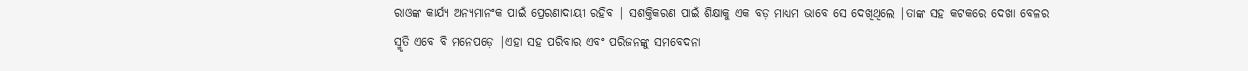ରାଓଙ୍କ କାର୍ଯ୍ୟ ଅନ୍ୟମାନଂକ ପାଇଁ ପ୍ରେରଣାଦାୟୀ ରହିବ | ସଶକ୍ତିକରଣ ପାଇଁ ଶିକ୍ଷାକୁ ଏକ ବଡ଼ ମାଧ୍ୟମ ଭାବେ ସେ ଦେଖିଥିଲେ |ତାଙ୍କ ସହ କଟକରେ ଦେଖା ବେଳର ସ୍ମୃତି ଏବେ ବି ମନେପଡ଼େ |ଏହା ସହ ପରିବାର ଏବଂ ପରିଜନଙ୍କୁ ସମବେଦନା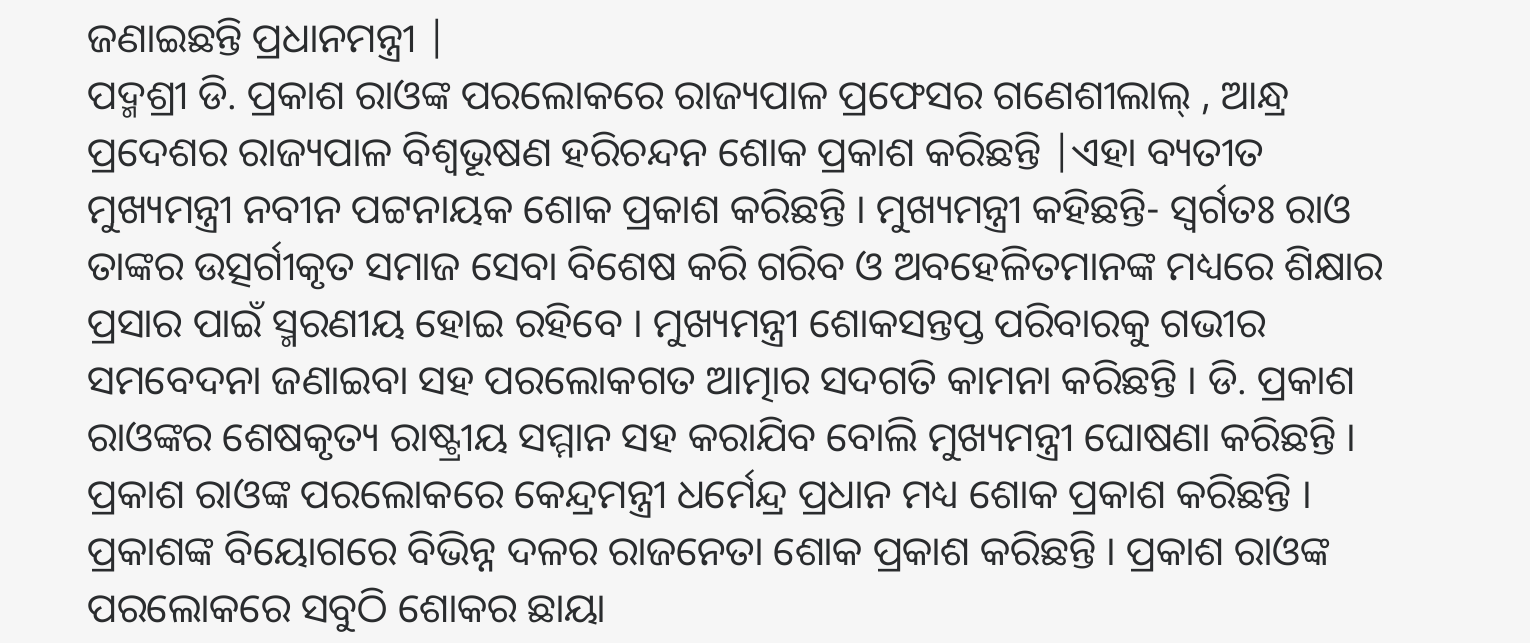ଜଣାଇଛନ୍ତି ପ୍ରଧାନମନ୍ତ୍ରୀ |
ପଦ୍ମଶ୍ରୀ ଡି. ପ୍ରକାଶ ରାଓଙ୍କ ପରଲୋକରେ ରାଜ୍ୟପାଳ ପ୍ରଫେସର ଗଣେଶୀଲାଲ୍ , ଆନ୍ଧ୍ର ପ୍ରଦେଶର ରାଜ୍ୟପାଳ ବିଶ୍ୱଭୂଷଣ ହରିଚନ୍ଦନ ଶୋକ ପ୍ରକାଶ କରିଛନ୍ତି |ଏହା ବ୍ୟତୀତ ମୁଖ୍ୟମନ୍ତ୍ରୀ ନବୀନ ପଟ୍ଟନାୟକ ଶୋକ ପ୍ରକାଶ କରିଛନ୍ତି । ମୁଖ୍ୟମନ୍ତ୍ରୀ କହିଛନ୍ତି- ସ୍ୱର୍ଗତଃ ରାଓ ତାଙ୍କର ଉତ୍ସର୍ଗୀକୃତ ସମାଜ ସେବା ବିଶେଷ କରି ଗରିବ ଓ ଅବହେଳିତମାନଙ୍କ ମଧ୍ୟରେ ଶିକ୍ଷାର ପ୍ରସାର ପାଇଁ ସ୍ମରଣୀୟ ହୋଇ ରହିବେ । ମୁଖ୍ୟମନ୍ତ୍ରୀ ଶୋକସନ୍ତପ୍ତ ପରିବାରକୁ ଗଭୀର ସମବେଦନା ଜଣାଇବା ସହ ପରଲୋକଗତ ଆତ୍ମାର ସଦଗତି କାମନା କରିଛନ୍ତି । ଡି. ପ୍ରକାଶ ରାଓଙ୍କର ଶେଷକୃତ୍ୟ ରାଷ୍ଟ୍ରୀୟ ସମ୍ମାନ ସହ କରାଯିବ ବୋଲି ମୁଖ୍ୟମନ୍ତ୍ରୀ ଘୋଷଣା କରିଛନ୍ତି ।
ପ୍ରକାଶ ରାଓଙ୍କ ପରଲୋକରେ କେନ୍ଦ୍ରମନ୍ତ୍ରୀ ଧର୍ମେନ୍ଦ୍ର ପ୍ରଧାନ ମଧ୍ୟ ଶୋକ ପ୍ରକାଶ କରିଛନ୍ତି । ପ୍ରକାଶଙ୍କ ବିୟୋଗରେ ବିଭିନ୍ନ ଦଳର ରାଜନେତା ଶୋକ ପ୍ରକାଶ କରିଛନ୍ତି । ପ୍ରକାଶ ରାଓଙ୍କ ପରଲୋକରେ ସବୁଠି ଶୋକର ଛାୟା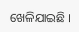ଖେଳିଯାଇଛି ।